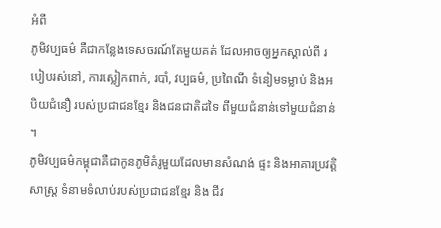អំពី
ភូមិវប្បធម៌ គឺជាកន្លែងទេសចរណ៍តែមួយគត់ ដែលអាចឲ្យអ្នកស្គាល់ពី របៀបរស់នៅ, ការស្លៀកពាក់, របាំ, វប្បធម៌, ប្រពៃណី ទំនៀមទម្លាប់ និងអបិយជំនឿ របស់ប្រជាជនខ្មែរ និងជនជាតិដទៃ ពីមួយជំនាន់ទៅមួយជំនាន់ ។
ភូមិវប្បធម៌កម្ពុជាគឺជាកូនភូមិគំរូមួយដែលមានសំណង់ ផ្ទះ និងអាគារប្រវត្តិសាស្រ្ត ទំនាមទំលាប់របស់ប្រជាជនខ្មែរ និង ជីវ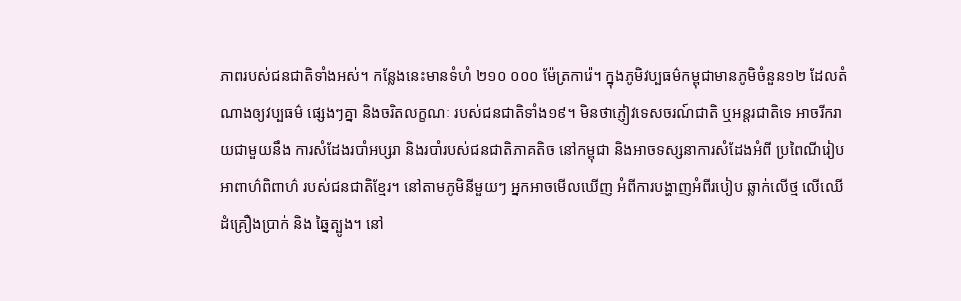ភាពរបស់ជនជាតិទាំងអស់។ កន្លែងនេះមានទំហំ ២១០ ០០០ ម៉ែត្រការ៉េ។ ក្នុងភូមិវប្បធម៌កម្ពុជាមានភូមិចំនួន១២ ដែលតំណាងឲ្យវប្បធម៌ ផ្សេងៗគ្នា និងចរិតលក្ខណៈ របស់ជនជាតិទាំង១៩។ មិនថាភ្ញៀវទេសចរណ៍ជាតិ ឬអន្តរជាតិទេ អាចរីករាយជាមួយនឹង ការសំដែងរបាំអប្សរា និងរបាំរបស់ជនជាតិភាគតិច នៅកម្ពុជា និងអាចទស្សនាការសំដែងអំពី ប្រពៃណីរៀបអាពាហ៌ពិពាហ៌ របស់ជនជាតិខ្មែរ។ នៅតាមភូមិនីមួយៗ អ្នកអាចមើលឃើញ អំពីការបង្ហាញអំពីរបៀប ឆ្លាក់លើថ្ម លើឈើ ដំគ្រឿងប្រាក់ និង ឆ្នៃត្បូង។ នៅ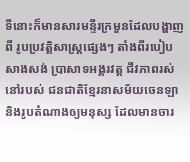ទីនោះក៏មានសារមន្ទីរក្រមួនដែលបង្ហាញពី រូបប្រវត្តិសាស្រ្ដផ្សេងៗ តាំងពីរបៀបសាងសង់ ប្រាសាទអង្គរវត្ត ជីវភាពរស់នៅរបស់ ជនជាតិខ្មែរនាសម័យចេនឡា និងរូបតំណាងឲ្យមនុស្ស ដែលមានចារ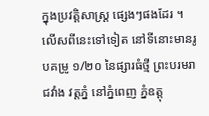ក្នុងប្រវត្តិសាស្រ្ដ ផ្សេងៗផងដែរ ។ លើសពីនេះទៅទៀត នៅទីនោះមានរូបគម្រូ ១/២០ នៃផ្សារធំថ្មី ព្រះបរមរាជវាំង វត្តភ្នំ នៅភ្នំពេញ ភ្នំឧត្តុ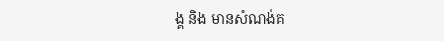ង្គ និង មានសំណង់គ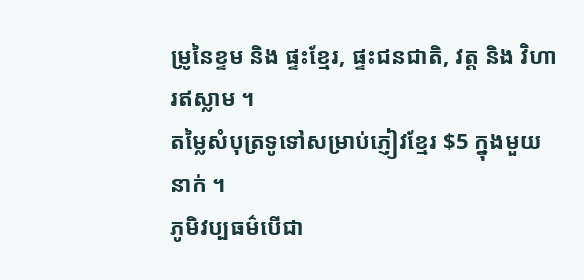ម្រូនៃខ្ទម និង ផ្ទះខ្មែរ, ផ្ទះជនជាតិ, វត្ត និង វិហារឥស្លាម ។
តម្លៃសំបុត្រទូទៅសម្រាប់ភ្ញៀវខ្មែរ $5 ក្នុងមួយនាក់ ។
ភូមិវប្បធម៌បើជា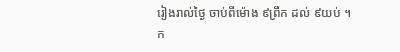រៀងរាល់ថ្ងៃ ចាប់ពីម៉ោង ៩ព្រឹក ដល់ ៩យប់ ។
ក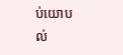ប់យោបល់